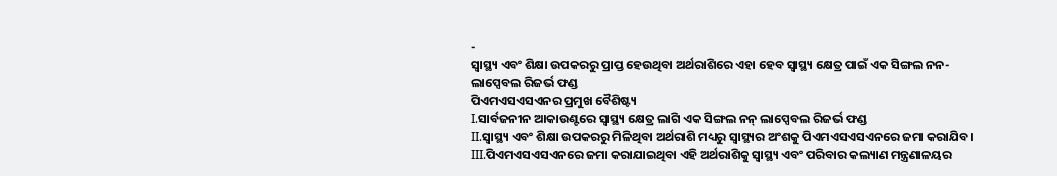-
ସ୍ୱାସ୍ଥ୍ୟ ଏବଂ ଶିକ୍ଷା ଉପକରରୁ ପ୍ରାପ୍ତ ହେଉଥିବା ଅର୍ଥରାଶିରେ ଏହା ହେବ ସ୍ୱାସ୍ଥ୍ୟ କ୍ଷେତ୍ର ପାଇଁ ଏକ ସିଙ୍ଗଲ ନନ-ଲାପ୍ସେବଲ ରିଜର୍ଭ ଫଣ୍ଡ
ପିଏମଏସଏସଏନର ପ୍ରମୁଖ ବୈଶିଷ୍ଟ୍ୟ
I.ସାର୍ବଜନୀନ ଆକାଉଣ୍ଟରେ ସ୍ୱାସ୍ଥ୍ୟ କ୍ଷେତ୍ର ଲାଗି ଏକ ସିଙ୍ଗଲ ନନ୍ ଲାପ୍ସେବଲ ରିଜର୍ଭ ଫଣ୍ଡ
II.ସ୍ୱାସ୍ଥ୍ୟ ଏବଂ ଶିକ୍ଷା ଉପକରରୁ ମିଳିଥିବା ଅର୍ଥରାଶି ମଧ୍ୟରୁ ସ୍ୱାସ୍ଥ୍ୟର ଅଂଶକୁ ପିଏମଏସଏସଏନରେ ଜମା କରାଯିବ।
III.ପିଏମଏସଏସଏନରେ ଜମା କରାଯାଇଥିବା ଏହି ଅର୍ଥରାଶିକୁ ସ୍ୱାସ୍ଥ୍ୟ ଏବଂ ପରିବାର କଲ୍ୟାଣ ମନ୍ତ୍ରଣାଳୟର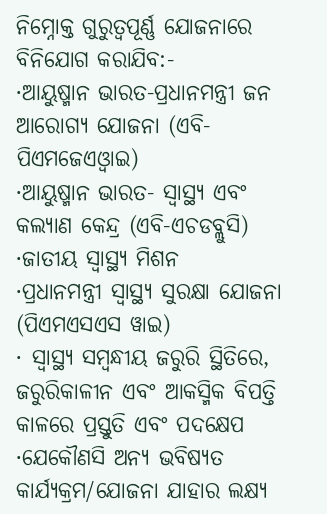ନିମ୍ନୋକ୍ତ ଗୁରୁତ୍ୱପୂର୍ଣ୍ଣ ଯୋଜନାରେ ବିନିଯୋଗ କରାଯିବ:-
·ଆୟୁଷ୍ମାନ ଭାରତ-ପ୍ରଧାନମନ୍ତ୍ରୀ ଜନ ଆରୋଗ୍ୟ ଯୋଜନା (ଏବି-ପିଏମଜେଏଓ୍ବାଇ)
·ଆୟୁଷ୍ମାନ ଭାରତ- ସ୍ୱାସ୍ଥ୍ୟ ଏବଂ କଲ୍ୟାଣ କେନ୍ଦ୍ର (ଏବି-ଏଚଡବ୍ଲୁସି)
·ଜାତୀୟ ସ୍ୱାସ୍ଥ୍ୟ ମିଶନ
·ପ୍ରଧାନମନ୍ତ୍ରୀ ସ୍ୱାସ୍ଥ୍ୟ ସୁରକ୍ଷା ଯୋଜନା (ପିଏମଏସଏସ ୱାଇ)
· ସ୍ୱାସ୍ଥ୍ୟ ସମ୍ବନ୍ଧୀୟ ଜରୁରି ସ୍ଥିତିରେ, ଜରୁରିକାଳୀନ ଏବଂ ଆକସ୍ମିକ ବିପତ୍ତି କାଳରେ ପ୍ରସ୍ତୁତି ଏବଂ ପଦକ୍ଷେପ
·ଯେକୌଣସି ଅନ୍ୟ ଭବିଷ୍ୟତ କାର୍ଯ୍ୟକ୍ରମ/ଯୋଜନା ଯାହାର ଲକ୍ଷ୍ୟ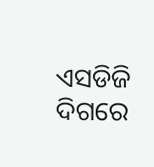ଏସଡିଜି ଦିଗରେ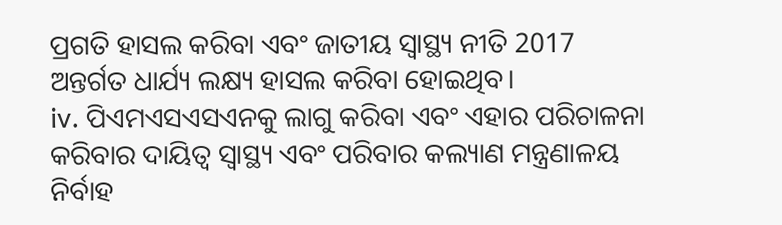ପ୍ରଗତି ହାସଲ କରିବା ଏବଂ ଜାତୀୟ ସ୍ୱାସ୍ଥ୍ୟ ନୀତି 2017 ଅନ୍ତର୍ଗତ ଧାର୍ଯ୍ୟ ଲକ୍ଷ୍ୟ ହାସଲ କରିବା ହୋଇଥିବ।
iv. ପିଏମଏସଏସଏନକୁ ଲାଗୁ କରିବା ଏବଂ ଏହାର ପରିଚାଳନା କରିବାର ଦାୟିତ୍ୱ ସ୍ୱାସ୍ଥ୍ୟ ଏବଂ ପରିବାର କଲ୍ୟାଣ ମନ୍ତ୍ରଣାଳୟ ନିର୍ବାହ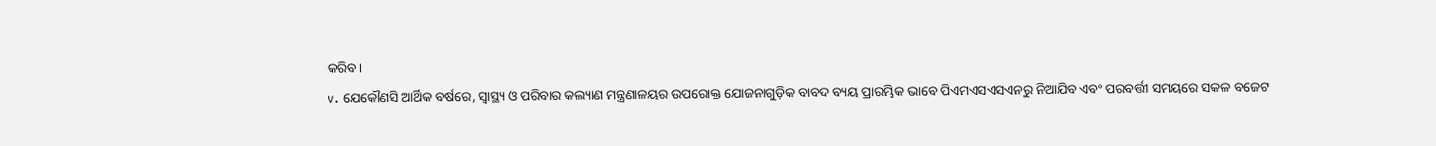କରିବ।
v. ଯେକୌଣସି ଆର୍ଥିକ ବର୍ଷରେ, ସ୍ୱାସ୍ଥ୍ୟ ଓ ପରିବାର କଲ୍ୟାଣ ମନ୍ତ୍ରଣାଳୟର ଉପରୋକ୍ତ ଯୋଜନାଗୁଡ଼ିକ ବାବଦ ବ୍ୟୟ ପ୍ରାରମ୍ଭିକ ଭାବେ ପିଏମଏସଏସଏନରୁ ନିଆଯିବ ଏବଂ ପରବର୍ତ୍ତୀ ସମୟରେ ସକଳ ବଜେଟ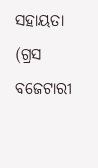ସହାୟତା (ଗ୍ରସ ବଜେଟାରୀ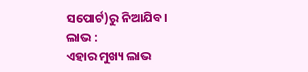ସପୋର୍ଟ)ରୁ ନିଆଯିବ।
ଲାଭ :
ଏହାର ମୁଖ୍ୟ ଲାଭ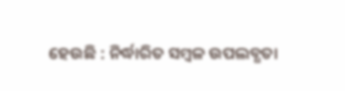ହେଉଛି : ନିର୍ଦ୍ଧାରିତ ସମ୍ବଳ ଉପଲବ୍ଧତା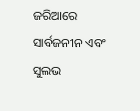ଜରିଆରେ ସାର୍ବଜନୀନ ଏବଂ ସୁଲଭ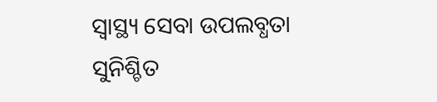ସ୍ୱାସ୍ଥ୍ୟ ସେବା ଉପଲବ୍ଧତା ସୁନିଶ୍ଚିତ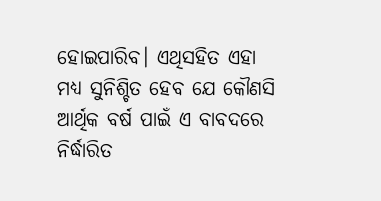ହୋଇପାରିବ। ଏଥିସହିତ ଏହା ମଧ୍ୟ ସୁନିଶ୍ଚିତ ହେବ ଯେ କୌଣସି ଆର୍ଥିକ ବର୍ଷ ପାଇଁ ଏ ବାବଦରେ ନିର୍ଦ୍ଧାରିତ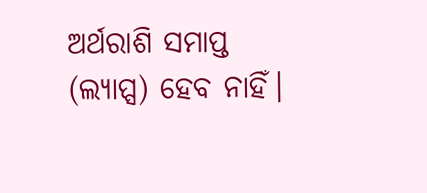ଅର୍ଥରାଶି ସମାପ୍ତ (ଲ୍ୟାପ୍ସ) ହେବ ନାହିଁ।